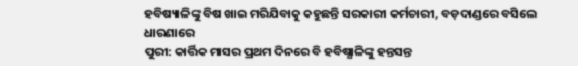ହବିଷ୍ୟାଳିଙ୍କୁ ବିଷ ଖାଇ ମରିଯିବାକୁ କହୁଛନ୍ତି ସରକାରୀ କର୍ମଚାରୀ, ବଡ଼ଦାଣ୍ଡରେ ବସିଲେ ଧାରଣାରେ
ପୁରୀ: କାର୍ତ୍ତିକ ମାସର ପ୍ରଥମ ଦିନରେ ବି ହବିଷ୍ଯାଳିଙ୍କୁ ହନ୍ତସନ୍ତ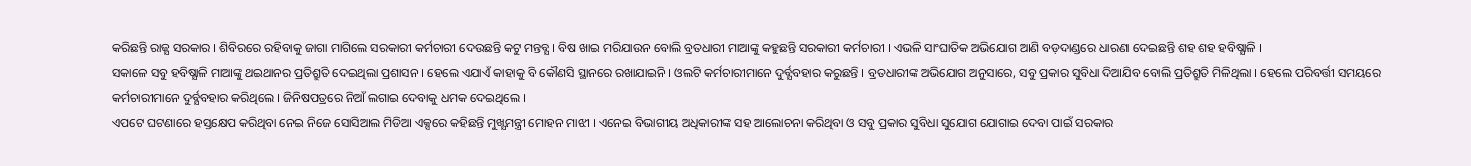କରିଛନ୍ତି ରାଜ୍ଯ ସରକାର । ଶିବିରରେ ରହିବାକୁ ଜାଗା ମାଗିଲେ ସରକାରୀ କର୍ମଚାରୀ ଦେଉଛନ୍ତି କଟୁ ମନ୍ତବ୍ଯ । ବିଷ ଖାଇ ମରିଯାଉନ ବୋଲି ବ୍ରତଧାରୀ ମାଆଙ୍କୁ କହୁଛନ୍ତି ସରକାରୀ କର୍ମଚାରୀ । ଏଭଳି ସାଂଘାତିକ ଅଭିଯୋଗ ଆଣି ବଡ଼ଦାଣ୍ଡରେ ଧାରଣା ଦେଇଛନ୍ତି ଶହ ଶହ ହବିଷ୍ଯାଳି ।
ସକାଳେ ସବୁ ହବିଷ୍ଯାଳି ମାଆଙ୍କୁ ଥଇଥାନର ପ୍ରତିଶ୍ରୁତି ଦେଇଥିଲା ପ୍ରଶାସନ । ହେଲେ ଏଯାଏଁ କାହାକୁ ବି କୌଣସି ସ୍ଥାନରେ ରଖାଯାଇନି । ଓଲଟି କର୍ମଚାରୀମାନେ ଦୁର୍ବ୍ଯବହାର କରୁଛନ୍ତି । ବ୍ରତଧାରୀଙ୍କ ଅଭିଯୋଗ ଅନୁସାରେ, ସବୁ ପ୍ରକାର ସୁବିଧା ଦିଆଯିବ ବୋଲି ପ୍ରତିଶ୍ରୁତି ମିଳିଥିଲା । ହେଲେ ପରିବର୍ତ୍ତୀ ସମୟରେ କର୍ମଚାରୀମାନେ ଦୁର୍ବ୍ଯବହାର କରିଥିଲେ । ଜିନିଷପତ୍ରରେ ନିଆଁ ଲଗାଇ ଦେବାକୁ ଧମକ ଦେଇଥିଲେ ।
ଏପଟେ ଘଟଣାରେ ହସ୍ତକ୍ଷେପ କରିଥିବା ନେଇ ନିଜେ ସୋସିଆଲ ମିଡିଆ ଏକ୍ସରେ କହିଛନ୍ତି ମୁଖ୍ଯମନ୍ତ୍ରୀ ମୋହନ ମାଝୀ । ଏନେଇ ବିଭାଗୀୟ ଅଧିକାରୀଙ୍କ ସହ ଆଲୋଚନା କରିଥିବା ଓ ସବୁ ପ୍ରକାର ସୁବିଧା ସୁଯୋଗ ଯୋଗାଇ ଦେବା ପାଇଁ ସରକାର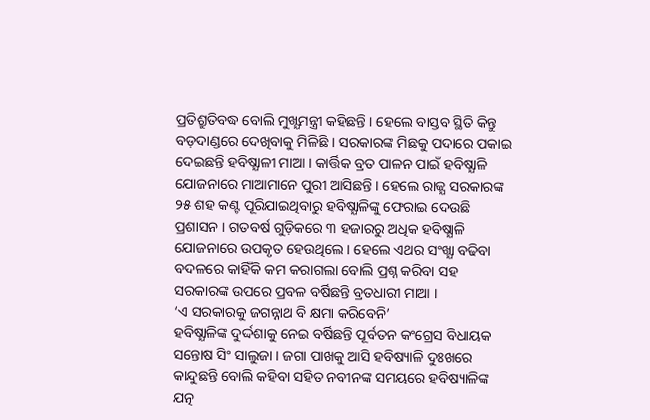ପ୍ରତିଶ୍ରୁତିବଦ୍ଧ ବୋଲି ମୁଖ୍ଯମନ୍ତ୍ରୀ କହିଛନ୍ତି । ହେଲେ ବାସ୍ତବ ସ୍ଥିତି କିନ୍ତୁ ବଡ଼ଦାଣ୍ଡରେ ଦେଖିବାକୁ ମିଳିଛି । ସରକାରଙ୍କ ମିଛକୁ ପଦାରେ ପକାଇ ଦେଇଛନ୍ତି ହବିଷ୍ଯାଳୀ ମାଆ । କାର୍ତ୍ତିକ ବ୍ରତ ପାଳନ ପାଇଁ ହବିଷ୍ଯାଳି ଯୋଜନାରେ ମାଆମାନେ ପୁରୀ ଆସିଛନ୍ତି । ହେଲେ ରାଜ୍ଯ ସରକାରଙ୍କ ୨୫ ଶହ କଣ୍ଟ ପୂରିଯାଇଥିବାରୁ ହବିଷ୍ଯାଳିଙ୍କୁ ଫେରାଇ ଦେଉଛି ପ୍ରଶାସନ । ଗତବର୍ଷ ଗୁଡ଼ିକରେ ୩ ହଜାରରୁ ଅଧିକ ହବିଷ୍ଯାଳି ଯୋଜନାରେ ଉପକୃତ ହେଉଥିଲେ । ହେଲେ ଏଥର ସଂଖ୍ଯା ବଢିବା ବଦଳରେ କାହିଁକି କମ କରାଗଲା ବୋଲି ପ୍ରଶ୍ନ କରିବା ସହ ସରକାରଙ୍କ ଉପରେ ପ୍ରବଳ ବର୍ଷିଛନ୍ତି ବ୍ରତଧାରୀ ମାଆ ।
‘ଏ ସରକାରକୁ ଜଗନ୍ନାଥ ବି କ୍ଷମା କରିବେନି’
ହବିଷ୍ଯାଳିଙ୍କ ଦୁର୍ଦ୍ଦଶାକୁ ନେଇ ବର୍ଷିଛନ୍ତି ପୂର୍ବତନ କଂଗ୍ରେସ ବିଧାୟକ ସନ୍ତୋଷ ସିଂ ସାଲୁଜା । ଜଗା ପାଖକୁ ଆସି ହବିଷ୍ୟାଳି ଦୁଃଖରେ କାନ୍ଦୁଛନ୍ତି ବୋଲି କହିବା ସହିତ ନବୀନଙ୍କ ସମୟରେ ହବିଷ୍ୟାଳିଙ୍କ ଯତ୍ନ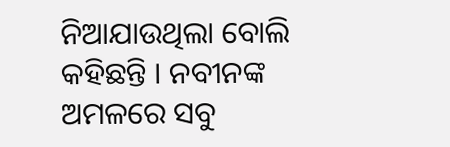ନିଆଯାଉଥିଲା ବୋଲି କହିଛନ୍ତି । ନବୀନଙ୍କ ଅମଳରେ ସବୁ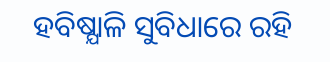ହବିଷ୍ଯାଳି ସୁବିଧାରେ ରହି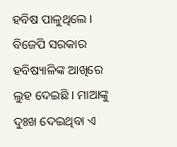ହବିଷ ପାଳୁଥିଲେ । ବିଜେପି ସରକାର ହବିଷ୍ୟାଳିଙ୍କ ଆଖିରେ ଲୁହ ଦେଇଛି । ମାଆଙ୍କୁ ଦୁଃଖ ଦେଇଥିବା ଏ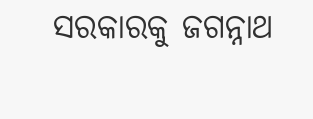ସରକାରକୁ ଜଗନ୍ନାଥ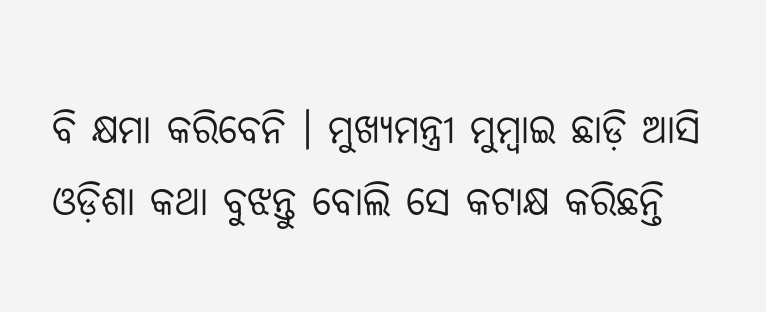ବି କ୍ଷମା କରିବେନି । ମୁଖ୍ୟମନ୍ତ୍ରୀ ମୁମ୍ବାଇ ଛାଡ଼ି ଆସି ଓଡ଼ିଶା କଥା ବୁଝନ୍ତୁ ବୋଲି ସେ କଟାକ୍ଷ କରିଛନ୍ତି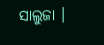ସାଲୁଜା ।